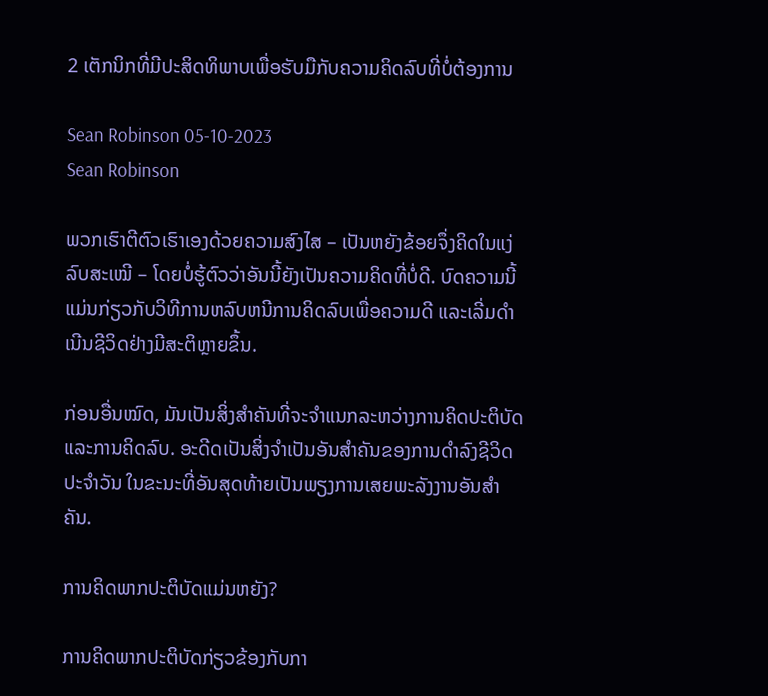2 ເຕັກນິກທີ່ມີປະສິດທິພາບເພື່ອຮັບມືກັບຄວາມຄິດລົບທີ່ບໍ່ຕ້ອງການ

Sean Robinson 05-10-2023
Sean Robinson

ພວກເຮົາຕີຕົວເຮົາເອງດ້ວຍຄວາມສົງໄສ – ເປັນຫຍັງຂ້ອຍຈຶ່ງຄິດໃນແງ່ລົບສະເໝີ – ໂດຍບໍ່ຮູ້ຕົວວ່າອັນນີ້ຍັງເປັນຄວາມຄິດທີ່ບໍ່ດີ. ບົດຄວາມນີ້ແມ່ນກ່ຽວກັບວິທີການຫລົບຫນີການຄິດລົບເພື່ອຄວາມດີ ແລະເລີ່ມດໍາເນີນຊີວິດຢ່າງມີສະຕິຫຼາຍຂຶ້ນ.

ກ່ອນອື່ນໝົດ, ມັນເປັນສິ່ງສໍາຄັນທີ່ຈະຈໍາແນກລະຫວ່າງການຄິດປະຕິບັດແລະການຄິດລົບ. ອະດີດເປັນສິ່ງຈຳເປັນອັນສຳຄັນຂອງການດຳລົງຊີວິດປະຈຳວັນ ໃນຂະນະທີ່ອັນສຸດທ້າຍເປັນພຽງການເສຍພະລັງງານອັນສຳຄັນ.

ການຄິດພາກປະຕິບັດແມ່ນຫຍັງ?

ການຄິດພາກປະຕິບັດກ່ຽວຂ້ອງກັບກາ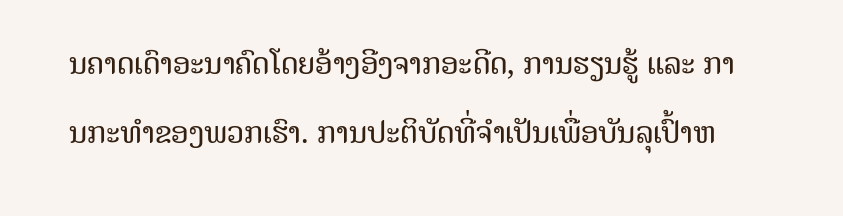ນຄາດເດົາອະນາຄົດໂດຍອ້າງອີງຈາກອະດີດ, ການຮຽນຮູ້ ແລະ ການກະທຳຂອງພວກເຮົາ. ການປະຕິບັດທີ່ຈໍາເປັນເພື່ອບັນລຸເປົ້າຫ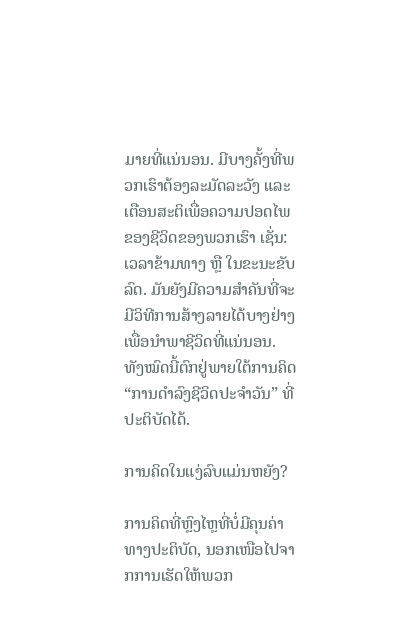ມາຍທີ່ແນ່ນອນ. ມີບາງຄັ້ງທີ່ພວກເຮົາຕ້ອງລະມັດລະວັງ ແລະ ເຕືອນສະຕິເພື່ອຄວາມປອດໄພຂອງຊີວິດຂອງພວກເຮົາ ເຊັ່ນ: ເວລາຂ້າມທາງ ຫຼື ໃນຂະນະຂັບລົດ. ມັນຍັງມີຄວາມສໍາຄັນທີ່ຈະມີວິທີການສ້າງລາຍໄດ້ບາງຢ່າງເພື່ອນໍາພາຊີວິດທີ່ແນ່ນອນ. ທັງໝົດນີ້ຕົກຢູ່ພາຍໃຕ້ການຄິດ “ການດຳລົງຊີວິດປະຈຳວັນ” ທີ່ປະຕິບັດໄດ້.

ການຄິດໃນແງ່ລົບແມ່ນຫຍັງ?

ການຄິດທີ່ຫຼົງໄຫຼທີ່ບໍ່ມີຄຸນຄ່າທາງປະຕິບັດ, ນອກເໜືອໄປຈາກການເຮັດໃຫ້ພວກ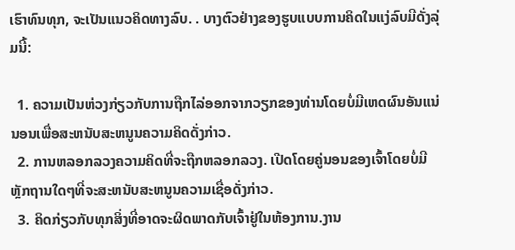ເຮົາທົນທຸກ, ຈະເປັນແນວຄິດທາງລົບ. . ບາງຕົວຢ່າງຂອງຮູບແບບການຄິດໃນແງ່ລົບມີດັ່ງລຸ່ມນີ້:

  1. ຄວາມເປັນຫ່ວງກ່ຽວກັບການຖືກໄລ່ອອກຈາກວຽກຂອງທ່ານໂດຍບໍ່ມີເຫດຜົນອັນແນ່ນອນເພື່ອສະຫນັບສະຫນູນຄວາມຄິດດັ່ງກ່າວ.
  2. ການຫລອກລວງຄວາມຄິດທີ່ຈະຖືກຫລອກລວງ. ເປີດໂດຍຄູ່ນອນຂອງເຈົ້າໂດຍບໍ່ມີຫຼັກຖານໃດໆທີ່ຈະສະຫນັບສະຫນູນຄວາມເຊື່ອດັ່ງກ່າວ.
  3. ຄິດກ່ຽວກັບທຸກສິ່ງທີ່ອາດຈະຜິດພາດກັບເຈົ້າຢູ່ໃນຫ້ອງການ.ງານ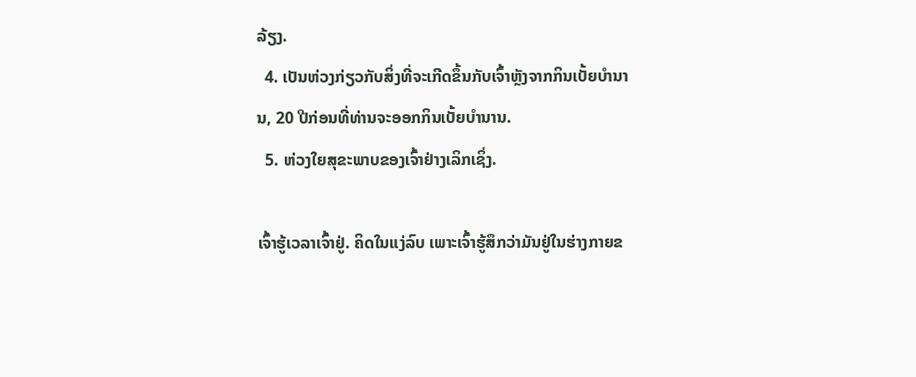ລ້ຽງ.
  4. ເປັນຫ່ວງກ່ຽວກັບສິ່ງທີ່ຈະເກີດຂຶ້ນກັບເຈົ້າຫຼັງຈາກກິນເບັ້ຍບໍານານ, 20 ປີກ່ອນທີ່ທ່ານຈະອອກກິນເບັ້ຍບໍານານ.
  5. ຫ່ວງໃຍສຸຂະພາບຂອງເຈົ້າຢ່າງເລິກເຊິ່ງ.

ເຈົ້າຮູ້ເວລາເຈົ້າຢູ່. ຄິດໃນແງ່ລົບ ເພາະເຈົ້າຮູ້ສຶກວ່າມັນຢູ່ໃນຮ່າງກາຍຂ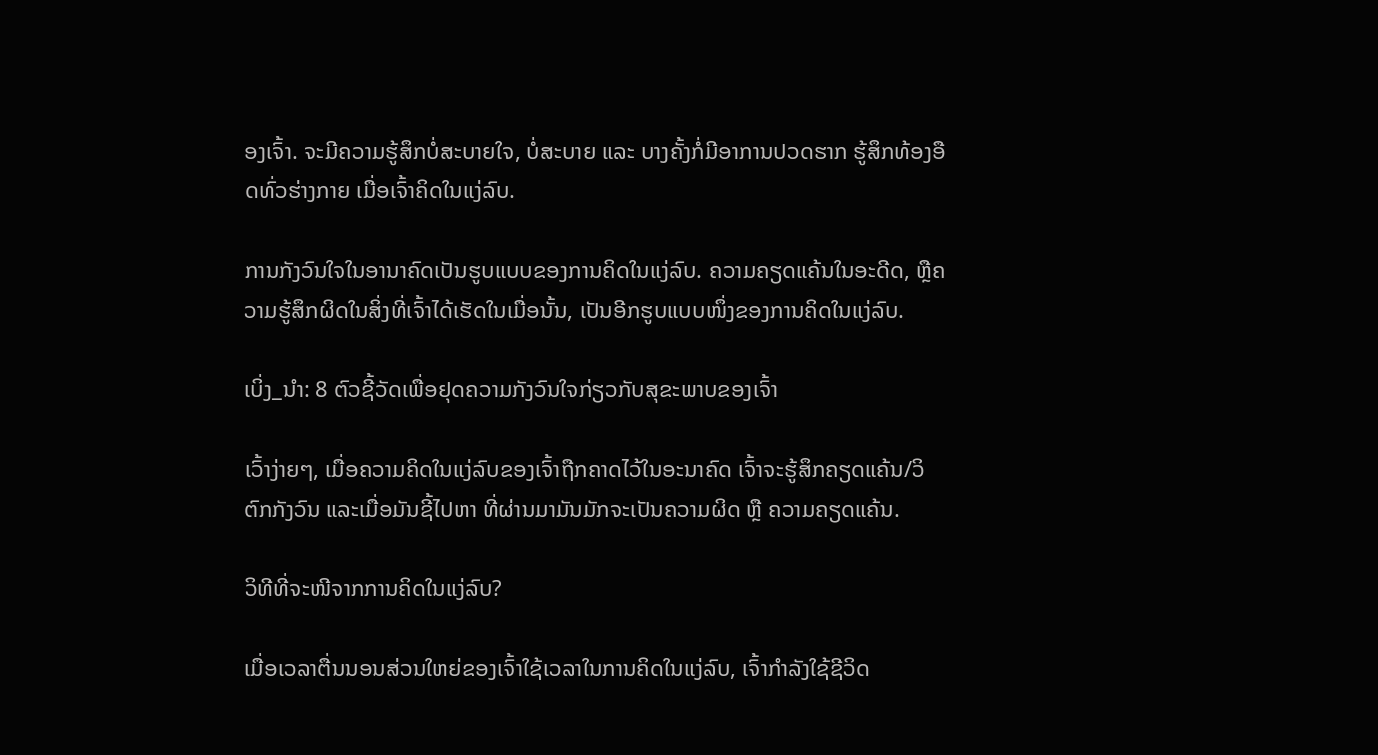ອງເຈົ້າ. ຈະມີຄວາມຮູ້ສຶກບໍ່ສະບາຍໃຈ, ບໍ່ສະບາຍ ແລະ ບາງຄັ້ງກໍ່ມີອາການປວດຮາກ ຮູ້ສຶກທ້ອງອືດທົ່ວຮ່າງກາຍ ເມື່ອເຈົ້າຄິດໃນແງ່ລົບ.

ການກັງວົນໃຈໃນອານາຄົດເປັນຮູບແບບຂອງການຄິດໃນແງ່ລົບ. ຄວາມຄຽດແຄ້ນໃນອະດີດ, ຫຼືຄວາມຮູ້ສຶກຜິດໃນສິ່ງທີ່ເຈົ້າໄດ້ເຮັດໃນເມື່ອນັ້ນ, ເປັນອີກຮູບແບບໜຶ່ງຂອງການຄິດໃນແງ່ລົບ.

ເບິ່ງ_ນຳ: 8 ຕົວຊີ້ວັດເພື່ອຢຸດຄວາມກັງວົນໃຈກ່ຽວກັບສຸຂະພາບຂອງເຈົ້າ

ເວົ້າງ່າຍໆ, ເມື່ອຄວາມຄິດໃນແງ່ລົບຂອງເຈົ້າຖືກຄາດໄວ້ໃນອະນາຄົດ ເຈົ້າຈະຮູ້ສຶກຄຽດແຄ້ນ/ວິຕົກກັງວົນ ແລະເມື່ອມັນຊີ້ໄປຫາ ທີ່ຜ່ານມາມັນມັກຈະເປັນຄວາມຜິດ ຫຼື ຄວາມຄຽດແຄ້ນ.

ວິທີທີ່ຈະໜີຈາກການຄິດໃນແງ່ລົບ?

ເມື່ອເວລາຕື່ນນອນສ່ວນໃຫຍ່ຂອງເຈົ້າໃຊ້ເວລາໃນການຄິດໃນແງ່ລົບ, ເຈົ້າກຳລັງໃຊ້ຊີວິດ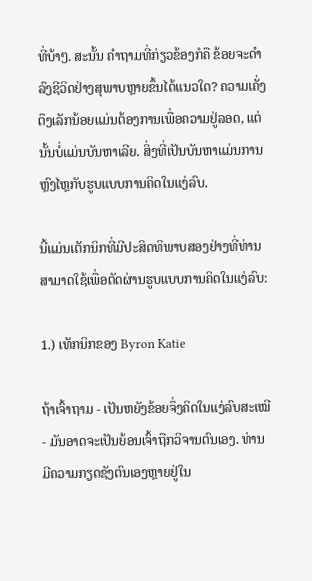ທີ່ບ້າໆ. ສະນັ້ນ ຄຳຖາມທີ່ກ່ຽວຂ້ອງກໍຄື ຂ້ອຍຈະດຳລົງຊີວິດຢ່າງສຸພາບຫຼາຍຂຶ້ນໄດ້ແນວໃດ? ຄວາມເຄັ່ງຕຶງເລັກນ້ອຍແມ່ນຕ້ອງການເພື່ອຄວາມຢູ່ລອດ, ແຕ່ນັ້ນບໍ່ແມ່ນບັນຫາເລີຍ. ສິ່ງທີ່ເປັນບັນຫາແມ່ນການຫຼົງໄຫຼກັບຮູບແບບການຄິດໃນແງ່ລົບ.

ນີ້ແມ່ນເຕັກນິກທີ່ມີປະສິດທິພາບສອງຢ່າງທີ່ທ່ານສາມາດໃຊ້ເພື່ອຕັດຜ່ານຮູບແບບການຄິດໃນແງ່ລົບ:

1.) ເທັກນິກຂອງ Byron Katie

ຖ້າເຈົ້າຖາມ - ເປັນຫຍັງຂ້ອຍຈຶ່ງຄິດໃນແງ່ລົບສະເໝີ - ມັນອາດຈະເປັນຍ້ອນເຈົ້າຖືກວິຈານຕົນເອງ. ທ່ານມີຄວາມກຽດຊັງຕົນເອງຫຼາຍຢູ່ໃນ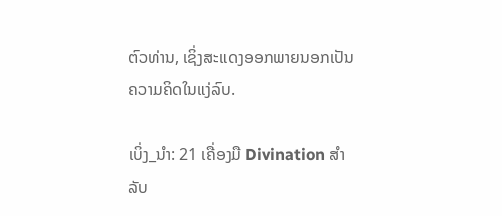ຕົວທ່ານ, ເຊິ່ງສະແດງອອກພາຍນອກເປັນຄວາມຄິດໃນແງ່ລົບ.

ເບິ່ງ_ນຳ: 21 ເຄື່ອງມື Divination ສໍາລັບ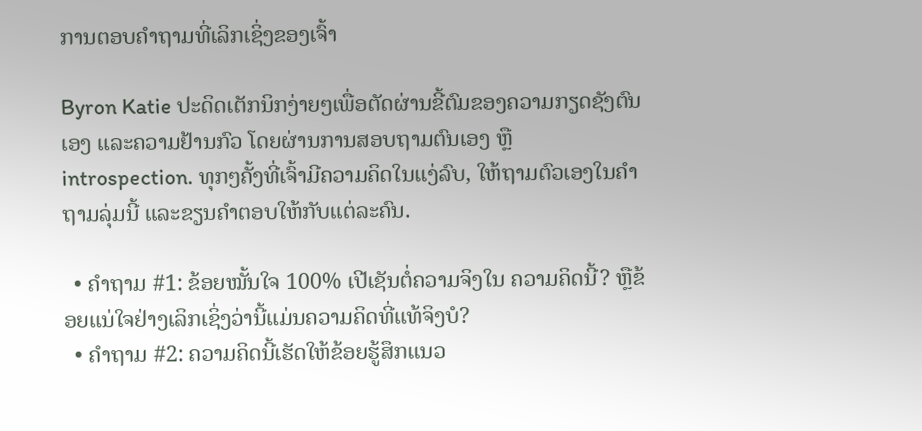ການຕອບຄໍາຖາມທີ່ເລິກເຊິ່ງຂອງເຈົ້າ

Byron Katie ປະດິດເຕັກນິກງ່າຍໆເພື່ອຕັດຜ່ານຂີ້ຕົມຂອງຄວາມກຽດຊັງຕົນເອງ ແລະຄວາມຢ້ານກົວ ໂດຍຜ່ານການສອບຖາມຕົນເອງ ຫຼື introspection. ທຸກໆຄັ້ງທີ່ເຈົ້າມີຄວາມຄິດໃນແງ່ລົບ, ໃຫ້ຖາມຕົວເອງໃນຄຳຖາມລຸ່ມນີ້ ແລະຂຽນຄຳຕອບໃຫ້ກັບແຕ່ລະຄົນ.

  • ຄຳຖາມ #1: ຂ້ອຍໝັ້ນໃຈ 100% ເປີເຊັນຕໍ່ຄວາມຈິງໃນ ຄວາມຄິດນີ້? ຫຼືຂ້ອຍແນ່ໃຈຢ່າງເລິກເຊິ່ງວ່ານີ້ແມ່ນຄວາມຄິດທີ່ແທ້ຈິງບໍ?
  • ຄໍາຖາມ #2: ຄວາມຄິດນີ້ເຮັດໃຫ້ຂ້ອຍຮູ້ສຶກແນວ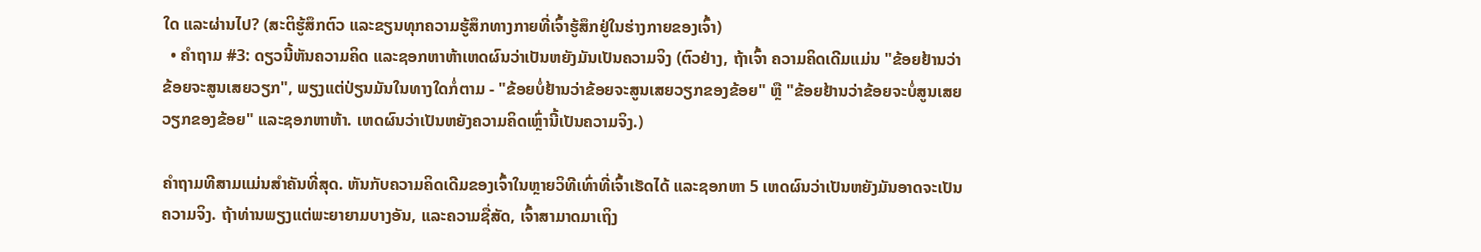ໃດ ແລະຜ່ານໄປ? (ສະຕິຮູ້ສຶກຕົວ ແລະຂຽນທຸກຄວາມຮູ້ສຶກທາງກາຍທີ່ເຈົ້າຮູ້ສຶກຢູ່ໃນຮ່າງກາຍຂອງເຈົ້າ)
  • ຄຳຖາມ #3: ດຽວນີ້ຫັນຄວາມຄິດ ແລະຊອກຫາຫ້າເຫດຜົນວ່າເປັນຫຍັງມັນເປັນຄວາມຈິງ (ຕົວຢ່າງ, ຖ້າເຈົ້າ ຄວາມຄິດເດີມແມ່ນ "ຂ້ອຍຢ້ານວ່າຂ້ອຍຈະສູນເສຍວຽກ", ພຽງແຕ່ປ່ຽນມັນໃນທາງໃດກໍ່ຕາມ - "ຂ້ອຍບໍ່ຢ້ານວ່າຂ້ອຍຈະສູນເສຍວຽກຂອງຂ້ອຍ" ຫຼື "ຂ້ອຍຢ້ານວ່າຂ້ອຍຈະບໍ່ສູນເສຍວຽກຂອງຂ້ອຍ" ແລະຊອກຫາຫ້າ. ເຫດຜົນວ່າເປັນຫຍັງຄວາມຄິດເຫຼົ່ານີ້ເປັນຄວາມຈິງ.)

ຄໍາຖາມທີສາມແມ່ນສໍາຄັນທີ່ສຸດ. ຫັນກັບຄວາມຄິດເດີມຂອງເຈົ້າໃນຫຼາຍວິທີເທົ່າທີ່ເຈົ້າເຮັດໄດ້ ແລະຊອກຫາ 5 ເຫດຜົນວ່າເປັນຫຍັງມັນອາດຈະເປັນຄວາມຈິງ. ຖ້າທ່ານພຽງແຕ່ພະຍາຍາມບາງອັນ, ແລະຄວາມຊື່ສັດ, ເຈົ້າສາມາດມາເຖິງ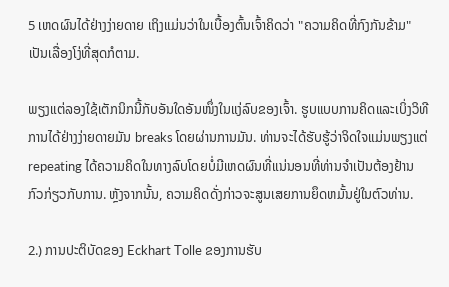5 ເຫດຜົນໄດ້ຢ່າງງ່າຍດາຍ ເຖິງແມ່ນວ່າໃນເບື້ອງຕົ້ນເຈົ້າຄິດວ່າ "ຄວາມຄິດທີ່ກົງກັນຂ້າມ" ເປັນເລື່ອງໂງ່ທີ່ສຸດກໍຕາມ.

ພຽງແຕ່ລອງໃຊ້ເຕັກນິກນີ້ກັບອັນໃດອັນໜຶ່ງໃນແງ່ລົບຂອງເຈົ້າ. ຮູບແບບການຄິດແລະເບິ່ງວິທີການໄດ້ຢ່າງງ່າຍດາຍມັນ breaks ໂດຍຜ່ານການມັນ. ທ່ານຈະໄດ້ຮັບຮູ້ວ່າຈິດໃຈແມ່ນພຽງແຕ່ repeating ໄດ້ຄວາມຄິດໃນທາງລົບໂດຍບໍ່ມີເຫດຜົນທີ່ແນ່ນອນທີ່ທ່ານຈໍາເປັນຕ້ອງຢ້ານກົວກ່ຽວກັບການ. ຫຼັງຈາກນັ້ນ, ຄວາມຄິດດັ່ງກ່າວຈະສູນເສຍການຍຶດຫມັ້ນຢູ່ໃນຕົວທ່ານ.

2.) ການປະຕິບັດຂອງ Eckhart Tolle ຂອງການຮັບ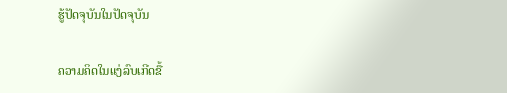ຮູ້ປັດຈຸບັນໃນປັດຈຸບັນ

ຄວາມຄິດໃນແງ່ລົບເກີດຂື້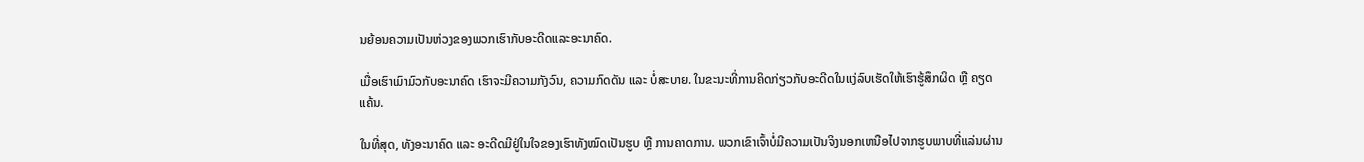ນຍ້ອນຄວາມເປັນຫ່ວງຂອງພວກເຮົາກັບອະດີດແລະອະນາຄົດ.

ເມື່ອເຮົາເມົາມົວກັບອະນາຄົດ ເຮົາຈະມີຄວາມກັງວົນ, ຄວາມກົດດັນ ແລະ ບໍ່ສະບາຍ. ໃນຂະນະທີ່ການຄິດກ່ຽວກັບອະດີດໃນແງ່ລົບເຮັດໃຫ້ເຮົາຮູ້ສຶກຜິດ ຫຼື ຄຽດແຄ້ນ.

ໃນທີ່ສຸດ, ທັງອະນາຄົດ ແລະ ອະດີດມີຢູ່ໃນໃຈຂອງເຮົາທັງໝົດເປັນຮູບ ຫຼື ການຄາດການ. ພວກເຂົາເຈົ້າບໍ່ມີຄວາມເປັນຈິງນອກເຫນືອໄປຈາກຮູບພາບທີ່ແລ່ນຜ່ານ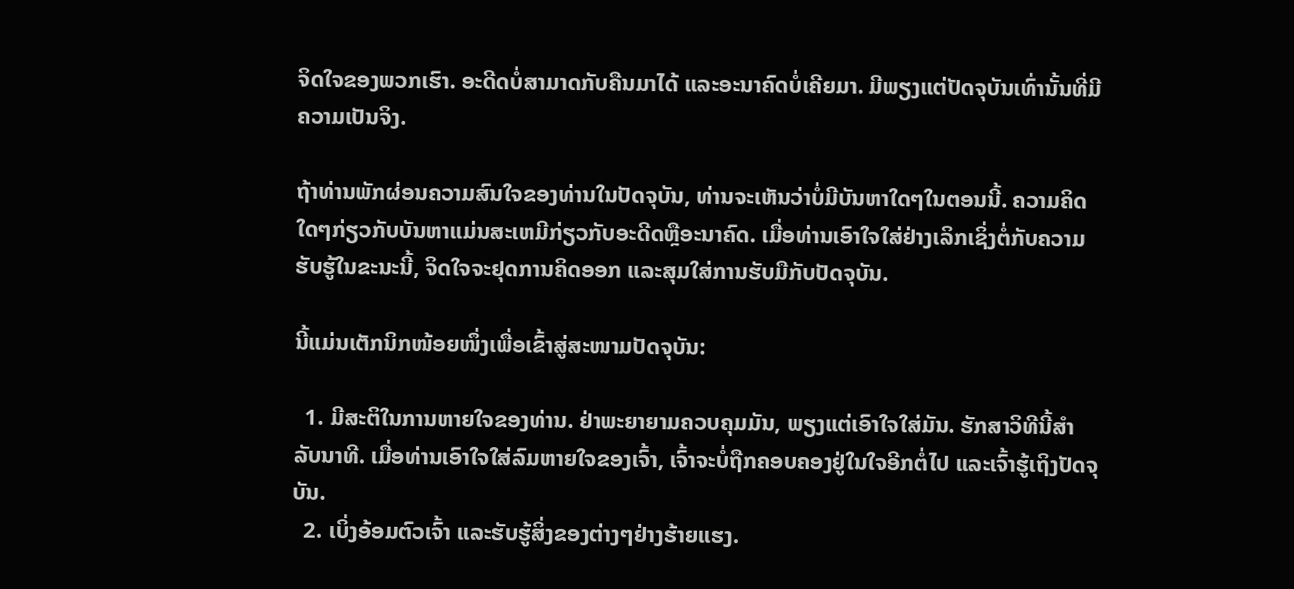ຈິດໃຈຂອງພວກເຮົາ. ອະດີດບໍ່ສາມາດກັບຄືນມາໄດ້ ແລະອະນາຄົດບໍ່ເຄີຍມາ. ມີພຽງແຕ່ປັດຈຸບັນເທົ່ານັ້ນທີ່ມີຄວາມເປັນຈິງ.

ຖ້າທ່ານພັກຜ່ອນຄວາມສົນໃຈຂອງທ່ານໃນປັດຈຸບັນ, ທ່ານຈະເຫັນວ່າບໍ່ມີບັນຫາໃດໆໃນຕອນນີ້. ຄວາມຄິດໃດໆກ່ຽວກັບບັນຫາແມ່ນສະເຫມີກ່ຽວກັບອະດີດຫຼືອະນາຄົດ. ເມື່ອທ່ານເອົາໃຈໃສ່ຢ່າງເລິກເຊິ່ງຕໍ່ກັບຄວາມຮັບຮູ້ໃນຂະນະນີ້, ຈິດໃຈຈະຢຸດການຄິດອອກ ແລະສຸມໃສ່ການຮັບມືກັບປັດຈຸບັນ.

ນີ້ແມ່ນເຕັກນິກໜ້ອຍໜຶ່ງເພື່ອເຂົ້າສູ່ສະໜາມປັດຈຸບັນ:

  1. ມີສະຕິໃນການຫາຍໃຈຂອງທ່ານ. ຢ່າພະຍາຍາມຄວບຄຸມມັນ, ພຽງແຕ່ເອົາໃຈໃສ່ມັນ. ຮັກສາວິທີນີ້ສໍາລັບນາທີ. ເມື່ອທ່ານເອົາໃຈໃສ່ລົມຫາຍໃຈຂອງເຈົ້າ, ເຈົ້າຈະບໍ່ຖືກຄອບຄອງຢູ່ໃນໃຈອີກຕໍ່ໄປ ແລະເຈົ້າຮູ້ເຖິງປັດຈຸບັນ.
  2. ເບິ່ງອ້ອມຕົວເຈົ້າ ແລະຮັບຮູ້ສິ່ງຂອງຕ່າງໆຢ່າງຮ້າຍແຮງ.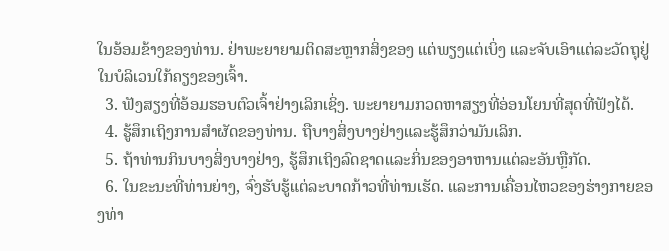ໃນອ້ອມຂ້າງຂອງທ່ານ. ຢ່າພະຍາຍາມຕິດສະຫຼາກສິ່ງຂອງ ແຕ່ພຽງແຕ່ເບິ່ງ ແລະຈັບເອົາແຕ່ລະວັດຖຸຢູ່ໃນບໍລິເວນໃກ້ຄຽງຂອງເຈົ້າ.
  3. ຟັງສຽງທີ່ອ້ອມຮອບຕົວເຈົ້າຢ່າງເລິກເຊິ່ງ. ພະຍາຍາມກວດຫາສຽງທີ່ອ່ອນໂຍນທີ່ສຸດທີ່ຟັງໄດ້.
  4. ຮູ້ສຶກເຖິງການສໍາຜັດຂອງທ່ານ. ຖືບາງສິ່ງບາງຢ່າງແລະຮູ້ສຶກວ່າມັນເລິກ.
  5. ຖ້າທ່ານກິນບາງສິ່ງບາງຢ່າງ, ຮູ້ສຶກເຖິງລົດຊາດແລະກິ່ນຂອງອາຫານແຕ່ລະອັນຫຼືກັດ.
  6. ໃນຂະນະທີ່ທ່ານຍ່າງ, ຈົ່ງຮັບຮູ້ແຕ່ລະບາດກ້າວທີ່ທ່ານເຮັດ. ແລະການເຄື່ອນໄຫວຂອງຮ່າງກາຍຂອງທ່າ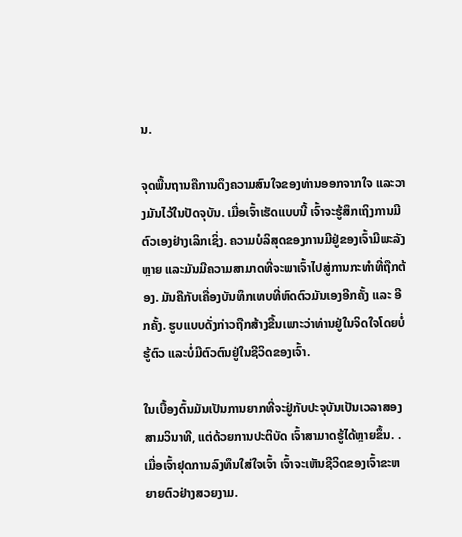ນ.

ຈຸດພື້ນຖານຄືການດຶງຄວາມສົນໃຈຂອງທ່ານອອກຈາກໃຈ ແລະວາງມັນໄວ້ໃນປັດຈຸບັນ. ເມື່ອເຈົ້າເຮັດແບບນີ້ ເຈົ້າຈະຮູ້ສຶກເຖິງການມີຕົວເອງຢ່າງເລິກເຊິ່ງ. ຄວາມບໍລິສຸດຂອງການມີຢູ່ຂອງເຈົ້າມີພະລັງຫຼາຍ ແລະມັນມີຄວາມສາມາດທີ່ຈະພາເຈົ້າໄປສູ່ການກະທຳທີ່ຖືກຕ້ອງ. ມັນຄືກັບເຄື່ອງບັນທຶກເທບທີ່ຫົດຕົວມັນເອງອີກຄັ້ງ ແລະ ອີກຄັ້ງ. ຮູບແບບດັ່ງກ່າວຖືກສ້າງຂື້ນເພາະວ່າທ່ານຢູ່ໃນຈິດໃຈໂດຍບໍ່ຮູ້ຕົວ ແລະບໍ່ມີຕົວຕົນຢູ່ໃນຊີວິດຂອງເຈົ້າ.

ໃນເບື້ອງຕົ້ນມັນເປັນການຍາກທີ່ຈະຢູ່ກັບປະຈຸບັນເປັນເວລາສອງສາມວິນາທີ, ແຕ່ດ້ວຍການປະຕິບັດ ເຈົ້າສາມາດຮູ້ໄດ້ຫຼາຍຂຶ້ນ. . ເມື່ອເຈົ້າຢຸດການລົງທຶນໃສ່ໃຈເຈົ້າ ເຈົ້າຈະເຫັນຊີວິດຂອງເຈົ້າຂະຫຍາຍຕົວຢ່າງສວຍງາມ.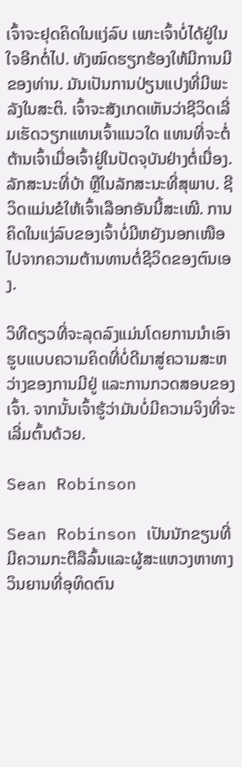ເຈົ້າຈະຢຸດຄິດໃນແງ່ລົບ ເພາະເຈົ້າບໍ່ໄດ້ຢູ່ໃນໃຈອີກຕໍ່ໄປ. ທັງໝົດຮຽກຮ້ອງໃຫ້ມີການມີຂອງທ່ານ. ມັນເປັນການປ່ຽນແປງທີ່ມີພະລັງໃນສະຕິ. ເຈົ້າຈະສັງເກດເຫັນວ່າຊີວິດເລີ່ມເຮັດວຽກແທນເຈົ້າແນວໃດ ແທນທີ່ຈະຕໍ່ຕ້ານເຈົ້າເມື່ອເຈົ້າຢູ່ໃນປັດຈຸບັນຢ່າງຕໍ່ເນື່ອງ. ລັກສະນະທີ່ບ້າ ຫຼືໃນລັກສະນະທີ່ສຸພາບ. ຊີວິດແມ່ນຂໍໃຫ້ເຈົ້າເລືອກອັນນີ້ສະເໝີ. ການຄິດໃນແງ່ລົບຂອງເຈົ້າບໍ່ມີຫຍັງນອກເໜືອໄປຈາກຄວາມຕ້ານທານຕໍ່ຊີວິດຂອງຕົນເອງ.

ວິທີດຽວທີ່ຈະລຸດລົງແມ່ນໂດຍການນຳເອົາຮູບແບບຄວາມຄິດທີ່ບໍ່ດີມາສູ່ຄວາມສະຫວ່າງຂອງການມີຢູ່ ແລະການກວດສອບຂອງເຈົ້າ. ຈາກນັ້ນເຈົ້າຮູ້ວ່າມັນບໍ່ມີຄວາມຈິງທີ່ຈະເລີ່ມຕົ້ນດ້ວຍ.

Sean Robinson

Sean Robinson ເປັນນັກຂຽນທີ່ມີຄວາມກະຕືລືລົ້ນແລະຜູ້ສະແຫວງຫາທາງວິນຍານທີ່ອຸທິດຕົນ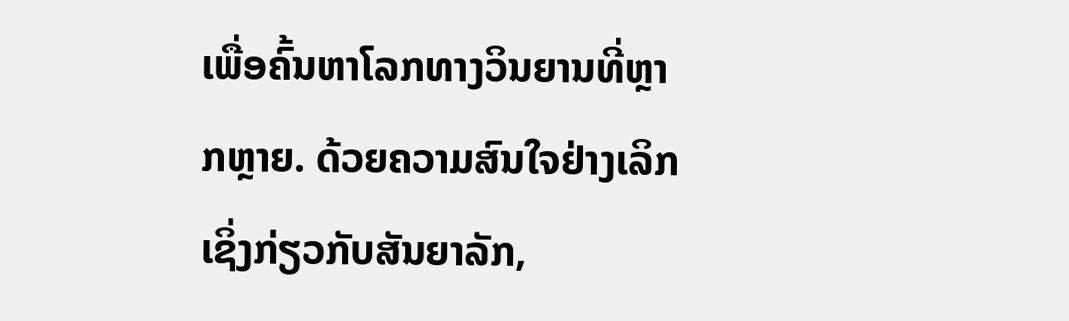ເພື່ອຄົ້ນຫາໂລກທາງວິນຍານທີ່ຫຼາກຫຼາຍ. ດ້ວຍຄວາມສົນໃຈຢ່າງເລິກເຊິ່ງກ່ຽວກັບສັນຍາລັກ,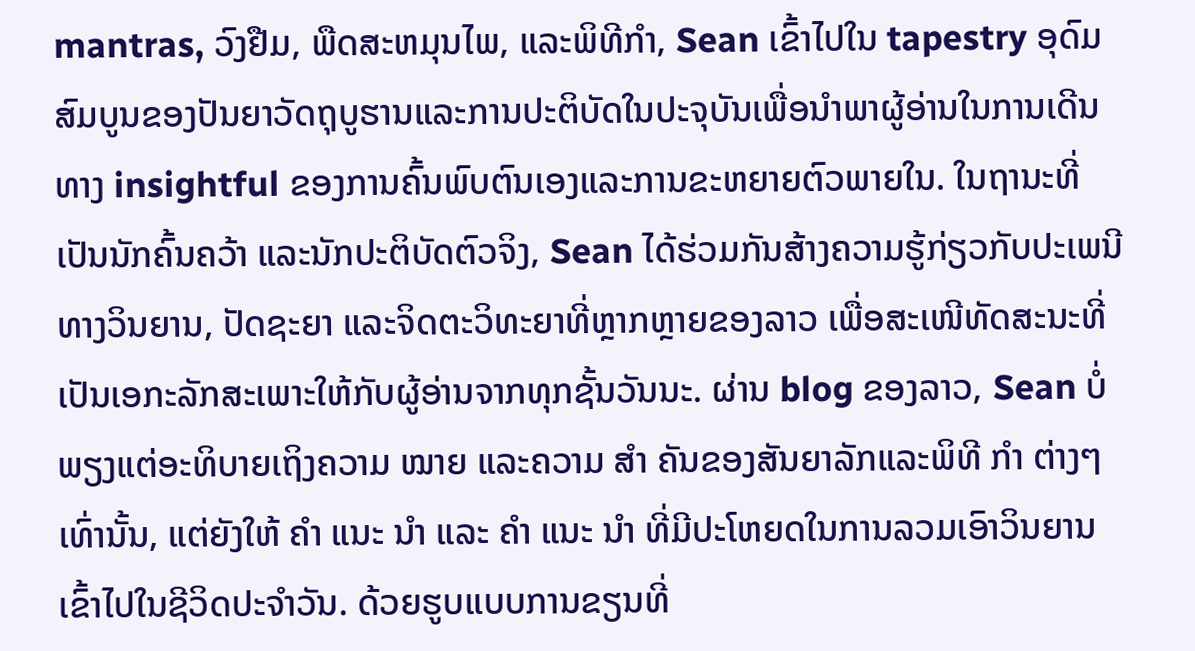mantras, ວົງຢືມ, ພືດສະຫມຸນໄພ, ແລະພິທີກໍາ, Sean ເຂົ້າໄປໃນ tapestry ອຸດົມສົມບູນຂອງປັນຍາວັດຖຸບູຮານແລະການປະຕິບັດໃນປະຈຸບັນເພື່ອນໍາພາຜູ້ອ່ານໃນການເດີນທາງ insightful ຂອງການຄົ້ນພົບຕົນເອງແລະການຂະຫຍາຍຕົວພາຍໃນ. ໃນຖານະທີ່ເປັນນັກຄົ້ນຄວ້າ ແລະນັກປະຕິບັດຕົວຈິງ, Sean ໄດ້ຮ່ວມກັນສ້າງຄວາມຮູ້ກ່ຽວກັບປະເພນີທາງວິນຍານ, ປັດຊະຍາ ແລະຈິດຕະວິທະຍາທີ່ຫຼາກຫຼາຍຂອງລາວ ເພື່ອສະເໜີທັດສະນະທີ່ເປັນເອກະລັກສະເພາະໃຫ້ກັບຜູ້ອ່ານຈາກທຸກຊັ້ນວັນນະ. ຜ່ານ blog ຂອງລາວ, Sean ບໍ່ພຽງແຕ່ອະທິບາຍເຖິງຄວາມ ໝາຍ ແລະຄວາມ ສຳ ຄັນຂອງສັນຍາລັກແລະພິທີ ກຳ ຕ່າງໆເທົ່ານັ້ນ, ແຕ່ຍັງໃຫ້ ຄຳ ແນະ ນຳ ແລະ ຄຳ ແນະ ນຳ ທີ່ມີປະໂຫຍດໃນການລວມເອົາວິນຍານເຂົ້າໄປໃນຊີວິດປະຈໍາວັນ. ດ້ວຍຮູບແບບການຂຽນທີ່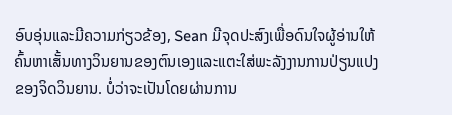ອົບອຸ່ນແລະມີຄວາມກ່ຽວຂ້ອງ, Sean ມີຈຸດປະສົງເພື່ອດົນໃຈຜູ້ອ່ານໃຫ້ຄົ້ນຫາເສັ້ນທາງວິນຍານຂອງຕົນເອງແລະແຕະໃສ່ພະລັງງານການປ່ຽນແປງຂອງຈິດວິນຍານ. ບໍ່ວ່າຈະເປັນໂດຍຜ່ານການ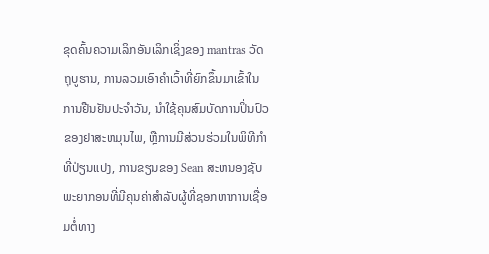ຂຸດຄົ້ນຄວາມເລິກອັນເລິກເຊິ່ງຂອງ mantras ວັດຖຸບູຮານ, ການລວມເອົາຄໍາເວົ້າທີ່ຍົກຂຶ້ນມາເຂົ້າໃນການຢືນຢັນປະຈໍາວັນ, ນໍາໃຊ້ຄຸນສົມບັດການປິ່ນປົວຂອງຢາສະຫມຸນໄພ, ຫຼືການມີສ່ວນຮ່ວມໃນພິທີກໍາທີ່ປ່ຽນແປງ, ການຂຽນຂອງ Sean ສະຫນອງຊັບພະຍາກອນທີ່ມີຄຸນຄ່າສໍາລັບຜູ້ທີ່ຊອກຫາການເຊື່ອມຕໍ່ທາງ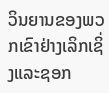ວິນຍານຂອງພວກເຂົາຢ່າງເລິກເຊິ່ງແລະຊອກ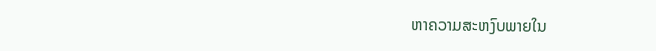ຫາຄວາມສະຫງົບພາຍໃນ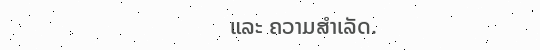ແລະ ຄວາມສຳເລັດ.